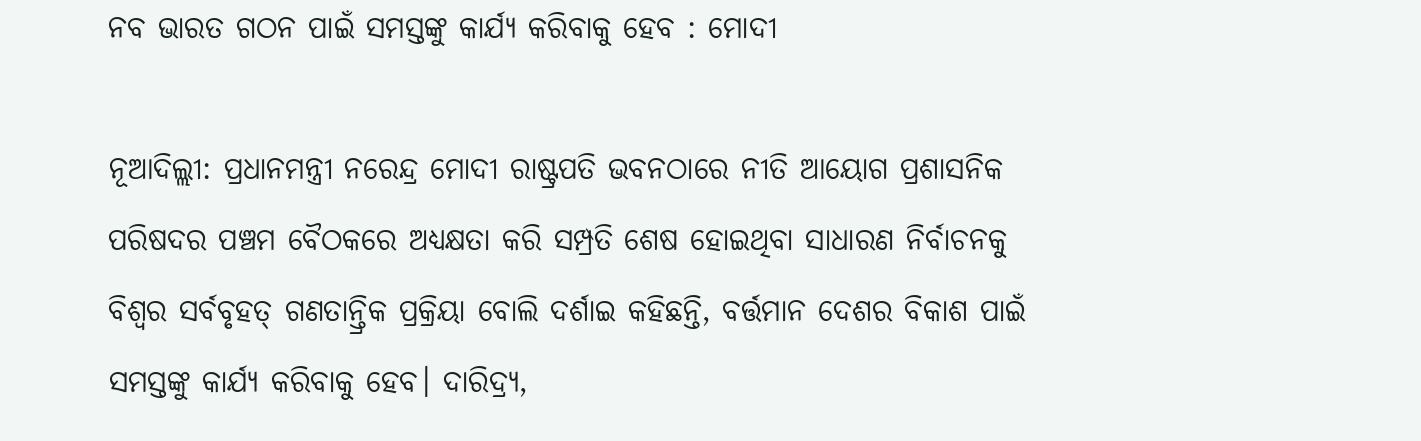ନବ ଭାରତ ଗଠନ ପାଇଁ ସମସ୍ତଙ୍କୁ କାର୍ଯ୍ୟ କରିବାକୁ ହେବ : ମୋଦୀ

ନୂଆଦିଲ୍ଲୀ: ପ୍ରଧାନମନ୍ତ୍ରୀ ନରେନ୍ଦ୍ର ମୋଦୀ ରାଷ୍ଟ୍ରପତି ଭବନଠାରେ ନୀତି ଆୟୋଗ ପ୍ରଶାସନିକ ପରିଷଦର ପଞ୍ଚମ ବୈଠକରେ ଅଧ୍ୟକ୍ଷତା କରି ସମ୍ପ୍ରତି ଶେଷ ହୋଇଥିବା ସାଧାରଣ ନିର୍ବାଚନକୁ ବିଶ୍ୱର ସର୍ବବୃହତ୍‍ ଗଣତାନ୍ତ୍ରିକ ପ୍ରକ୍ରିୟା ବୋଲି ଦର୍ଶାଇ କହିଛନ୍ତି, ବର୍ତ୍ତମାନ ଦେଶର ବିକାଶ ପାଇଁ ସମସ୍ତଙ୍କୁ କାର୍ଯ୍ୟ କରିବାକୁ ହେବ। ଦାରିଦ୍ର୍ୟ,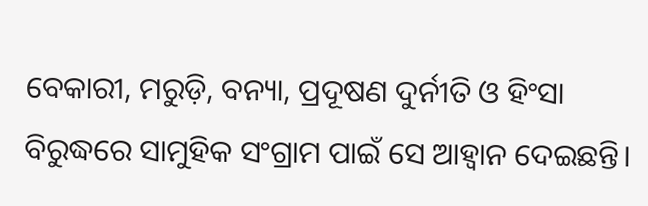ବେକାରୀ, ମରୁଡ଼ି, ବନ୍ୟା, ପ୍ରଦୂଷଣ ଦୁର୍ନୀତି ଓ ହିଂସା ବିରୁଦ୍ଧରେ ସାମୁହିକ ସଂଗ୍ରାମ ପାଇଁ ସେ ଆହ୍ୱାନ ଦେଇଛନ୍ତି।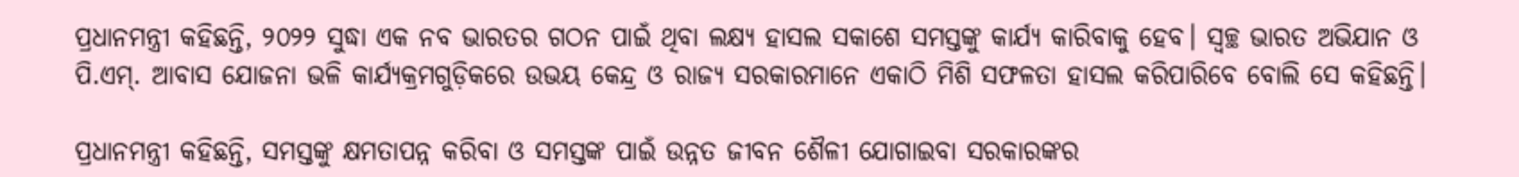ପ୍ରଧାନମନ୍ତ୍ରୀ କହିଛନ୍ତି, ୨୦୨୨ ସୁଦ୍ଧା ଏକ ନବ ଭାରତର ଗଠନ ପାଇଁ ଥିବା ଲକ୍ଷ୍ୟ ହାସଲ ସକାଶେ ସମସ୍ତଙ୍କୁ କାର୍ଯ୍ୟ କାରିବାକୁ ହେବ। ସ୍ୱଚ୍ଛ ଭାରତ ଅଭିଯାନ ଓ ପି.ଏମ୍‍. ଆବାସ ଯୋଜନା ଭଳି କାର୍ଯ୍ୟକ୍ରମଗୁଡ଼ିକରେ ଉଭୟ କେନ୍ଦ୍ର ଓ ରାଜ୍ୟ ସରକାରମାନେ ଏକାଠି ମିଶି ସଫଳତା ହାସଲ କରିପାରିବେ ବୋଲି ସେ କହିଛନ୍ତି।

ପ୍ରଧାନମନ୍ତ୍ରୀ କହିଛନ୍ତି, ସମସ୍ତଙ୍କୁ କ୍ଷମତାପନ୍ନ କରିବା ଓ ସମସ୍ତଙ୍କ ପାଇଁ ଉନ୍ନତ ଜୀବନ ଶୈଳୀ ଯୋଗାଇବା ସରକାରଙ୍କର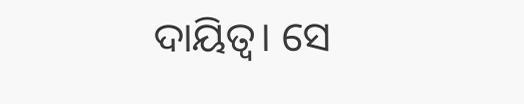ଦାୟିତ୍ୱ। ସେ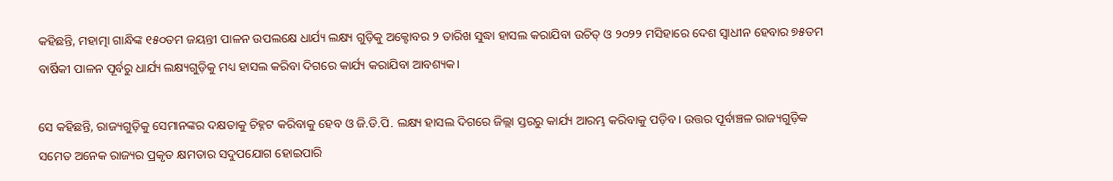କହିଛନ୍ତି, ମହାତ୍ମା ଗାନ୍ଧିଙ୍କ ୧୫୦ତମ ଜୟନ୍ତୀ ପାଳନ ଉପଲକ୍ଷେ ଧାର୍ଯ୍ୟ ଲକ୍ଷ୍ୟ ଗୁଡ଼ିକୁ ଅକ୍ଟୋବର ୨ ତାରିଖ ସୁଦ୍ଧା ହାସଲ କରାଯିବା ଉଚିତ୍‍ ଓ ୨୦୨୨ ମସିହାରେ ଦେଶ ସ୍ୱାଧୀନ ହେବାର ୭୫ତମ ବାର୍ଷିକୀ ପାଳନ ପୂର୍ବରୁ ଧାର୍ଯ୍ୟ ଲକ୍ଷ୍ୟଗୁଡ଼ିକୁ ମଧ୍ୟ ହାସଲ କରିବା ଦିଗରେ କାର୍ଯ୍ୟ କରାଯିବା ଆବଶ୍ୟକ।

ସେ କହିଛନ୍ତି, ରାଜ୍ୟଗୁଡ଼ିକୁ ସେମାନଙ୍କର ଦକ୍ଷତାକୁ ଚିହ୍ନଟ କରିବାକୁ ହେବ ଓ ଜି.ଡି.ପି. ଲକ୍ଷ୍ୟ ହାସଲ ଦିଗରେ ଜିଲ୍ଲା ସ୍ତରରୁ କାର୍ଯ୍ୟ ଆରମ୍ଭ କରିବାକୁ ପଡ଼ିବ। ଉତ୍ତର ପୂର୍ବାଞ୍ଚଳ ରାଜ୍ୟଗୁଡ଼ିକ ସମେତ ଅନେକ ରାଜ୍ୟର ପ୍ରକୃତ କ୍ଷମତାର ସଦୁପଯୋଗ ହୋଇପାରି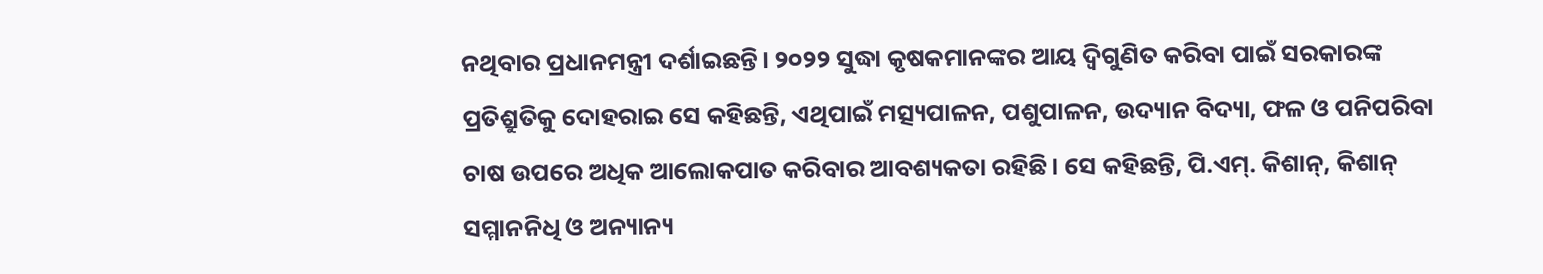ନଥିବାର ପ୍ରଧାନମନ୍ତ୍ରୀ ଦର୍ଶାଇଛନ୍ତି। ୨୦୨୨ ସୁଦ୍ଧା କୃଷକମାନଙ୍କର ଆୟ ଦ୍ୱିଗୁଣିତ କରିବା ପାଇଁ ସରକାରଙ୍କ ପ୍ରତିଶ୍ରୁତିକୁ ଦୋହରାଇ ସେ କହିଛନ୍ତି, ଏଥିପାଇଁ ମତ୍ସ୍ୟପାଳନ, ପଶୁପାଳନ, ଉଦ୍ୟାନ ବିଦ୍ୟା, ଫଳ ଓ ପନିପରିବା ଚାଷ ଉପରେ ଅଧିକ ଆଲୋକପାତ କରିବାର ଆବଶ୍ୟକତା ରହିଛି। ସେ କହିଛନ୍ତି, ପି.ଏମ୍‍. କିଶାନ୍‍, କିଶାନ୍‍ ସମ୍ମାନନିଧି ଓ ଅନ୍ୟାନ୍ୟ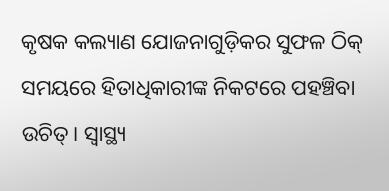କୃଷକ କଲ୍ୟାଣ ଯୋଜନାଗୁଡ଼ିକର ସୁଫଳ ଠିକ୍‍ ସମୟରେ ହିତାଧିକାରୀଙ୍କ ନିକଟରେ ପହଞ୍ଚିବା ଉଚିତ୍‍। ସ୍ୱାସ୍ଥ୍ୟ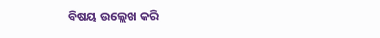ବିଷୟ ଉଲ୍ଲେଖ କରି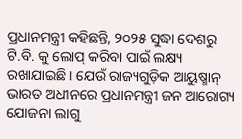ପ୍ରଧାନମନ୍ତ୍ରୀ କହିଛନ୍ତି, ୨୦୨୫ ସୁଦ୍ଧା ଦେଶରୁ ଟି.ବି. କୁ ଲୋପ୍‍ କରିବା ପାଇଁ ଲକ୍ଷ୍ୟ ରଖାଯାଇଛି। ଯେଉଁ ରାଜ୍ୟଗୁଡ଼ିକ ଆୟୁଷ୍ମାନ୍‍ ଭାରତ ଅଧୀନରେ ପ୍ରଧାନମନ୍ତ୍ରୀ ଜନ ଆରୋଗ୍ୟ ଯୋଜନା ଲାଗୁ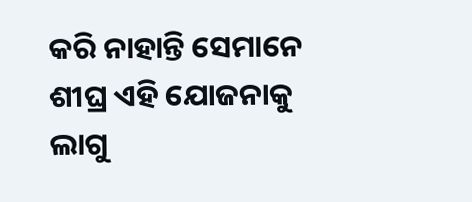କରି ନାହାନ୍ତି ସେମାନେ ଶୀଘ୍ର ଏହି ଯୋଜନାକୁ ଲାଗୁ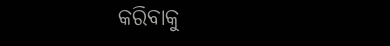କରିବାକୁ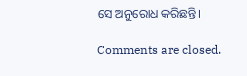ସେ ଅନୁରୋଧ କରିଛନ୍ତି।

Comments are closed.